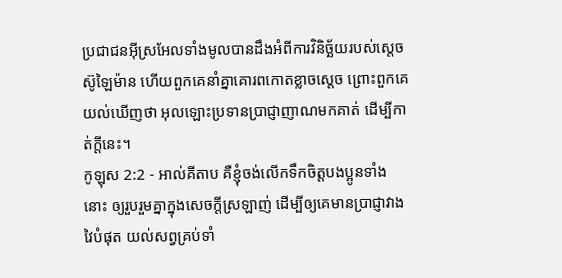ប្រជាជនអ៊ីស្រអែលទាំងមូលបានដឹងអំពីការវិនិច្ឆ័យរបស់ស្តេចស៊ូឡៃម៉ាន ហើយពួកគេនាំគ្នាគោរពកោតខ្លាចស្តេច ព្រោះពួកគេយល់ឃើញថា អុលឡោះប្រទានប្រាជ្ញាញាណមកគាត់ ដើម្បីកាត់ក្តីនេះ។
កូឡុស 2:2 - អាល់គីតាប គឺខ្ញុំចង់លើកទឹកចិត្ដបងប្អូនទាំងនោះ ឲ្យរួបរួមគ្នាក្នុងសេចក្ដីស្រឡាញ់ ដើម្បីឲ្យគេមានប្រាជ្ញាវាងវៃបំផុត យល់សព្វគ្រប់ទាំ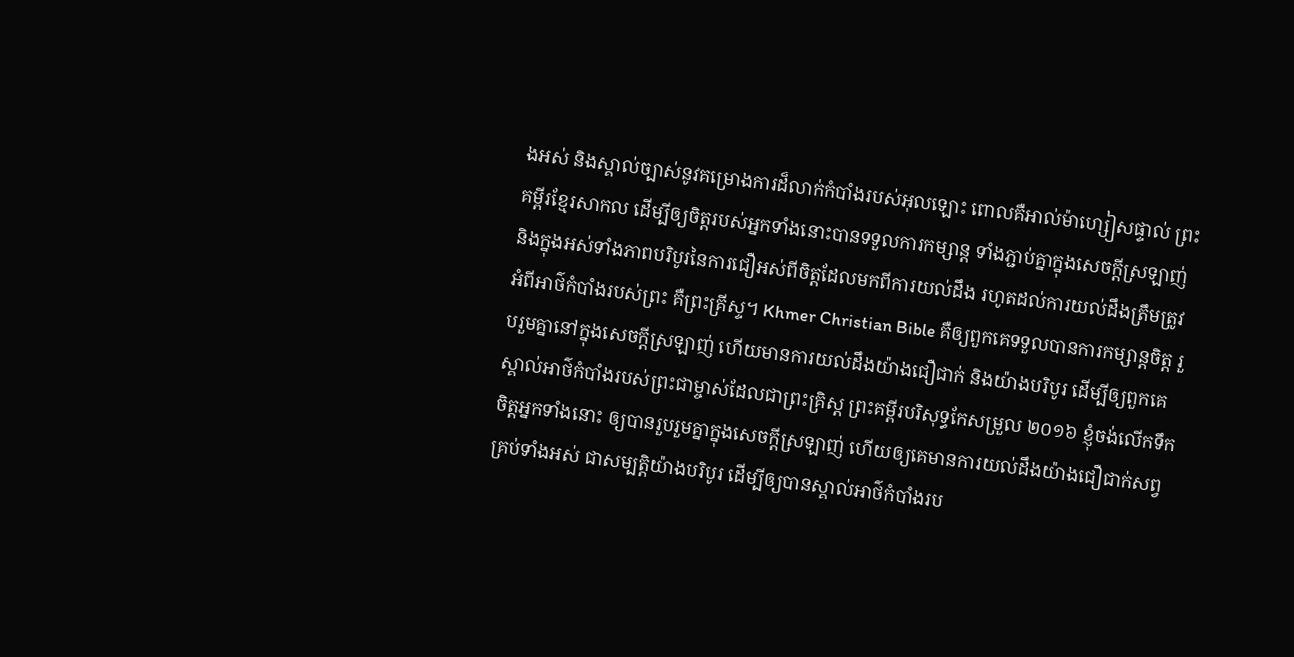ងអស់ និងស្គាល់ច្បាស់នូវគម្រោងការដ៏លាក់កំបាំងរបស់អុលឡោះ ពោលគឺអាល់ម៉ាហ្សៀសផ្ទាល់ ព្រះគម្ពីរខ្មែរសាកល ដើម្បីឲ្យចិត្តរបស់អ្នកទាំងនោះបានទទួលការកម្សាន្ត ទាំងភ្ជាប់គ្នាក្នុងសេចក្ដីស្រឡាញ់ និងក្នុងអស់ទាំងភាពបរិបូរនៃការជឿអស់ពីចិត្តដែលមកពីការយល់ដឹង រហូតដល់ការយល់ដឹងត្រឹមត្រូវអំពីអាថ៌កំបាំងរបស់ព្រះ គឺព្រះគ្រីស្ទ។ Khmer Christian Bible គឺឲ្យពួកគេទទួលបានការកម្សាន្ដចិត្ដ រួបរួមគ្នានៅក្នុងសេចក្ដីស្រឡាញ់ ហើយមានការយល់ដឹងយ៉ាងជឿជាក់ និងយ៉ាងបរិបូរ ដើម្បីឲ្យពួកគេស្គាល់អាថ៌កំបាំងរបស់ព្រះជាម្ចាស់ដែលជាព្រះគ្រិស្ដ ព្រះគម្ពីរបរិសុទ្ធកែសម្រួល ២០១៦ ខ្ញុំចង់លើកទឹកចិត្តអ្នកទាំងនោះ ឲ្យបានរួបរួមគ្នាក្នុងសេចក្តីស្រឡាញ់ ហើយឲ្យគេមានការយល់ដឹងយ៉ាងជឿជាក់សព្វគ្រប់ទាំងអស់ ជាសម្បត្តិយ៉ាងបរិបូរ ដើម្បីឲ្យបានស្គាល់អាថ៌កំបាំងរប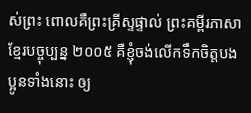ស់ព្រះ ពោលគឺព្រះគ្រីស្ទផ្ទាល់ ព្រះគម្ពីរភាសាខ្មែរបច្ចុប្បន្ន ២០០៥ គឺខ្ញុំចង់លើកទឹកចិត្តបងប្អូនទាំងនោះ ឲ្យ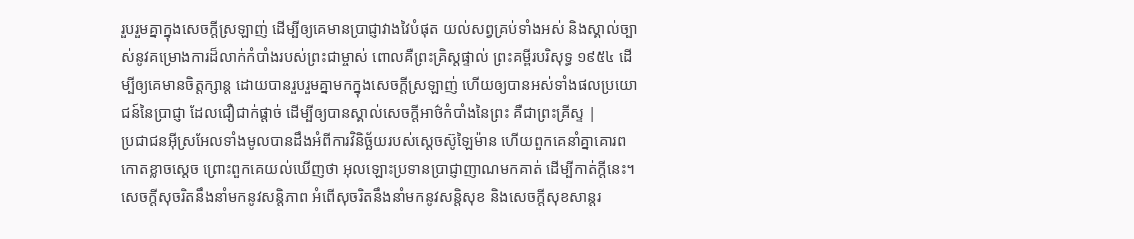រួបរួមគ្នាក្នុងសេចក្ដីស្រឡាញ់ ដើម្បីឲ្យគេមានប្រាជ្ញាវាងវៃបំផុត យល់សព្វគ្រប់ទាំងអស់ និងស្គាល់ច្បាស់នូវគម្រោងការដ៏លាក់កំបាំងរបស់ព្រះជាម្ចាស់ ពោលគឺព្រះគ្រិស្តផ្ទាល់ ព្រះគម្ពីរបរិសុទ្ធ ១៩៥៤ ដើម្បីឲ្យគេមានចិត្តក្សាន្ត ដោយបានរួបរួមគ្នាមកក្នុងសេចក្ដីស្រឡាញ់ ហើយឲ្យបានអស់ទាំងផលប្រយោជន៍នៃប្រាជ្ញា ដែលជឿជាក់ផ្តាច់ ដើម្បីឲ្យបានស្គាល់សេចក្ដីអាថ៌កំបាំងនៃព្រះ គឺជាព្រះគ្រីស្ទ |
ប្រជាជនអ៊ីស្រអែលទាំងមូលបានដឹងអំពីការវិនិច្ឆ័យរបស់ស្តេចស៊ូឡៃម៉ាន ហើយពួកគេនាំគ្នាគោរពកោតខ្លាចស្តេច ព្រោះពួកគេយល់ឃើញថា អុលឡោះប្រទានប្រាជ្ញាញាណមកគាត់ ដើម្បីកាត់ក្តីនេះ។
សេចក្ដីសុចរិតនឹងនាំមកនូវសន្តិភាព អំពើសុចរិតនឹងនាំមកនូវសន្តិសុខ និងសេចក្ដីសុខសាន្តរ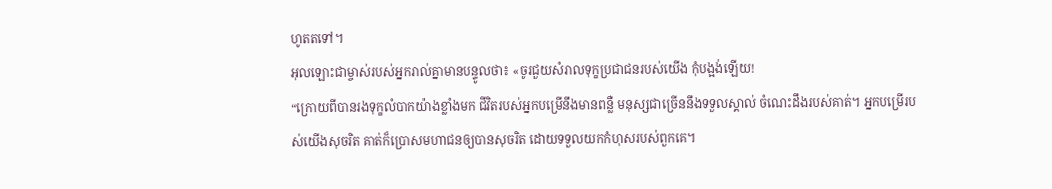ហូតតទៅ។
អុលឡោះជាម្ចាស់របស់អ្នករាល់គ្នាមានបន្ទូលថា៖ «ចូរជួយសំរាលទុក្ខប្រជាជនរបស់យើង កុំបង្អង់ឡើយ!
“ក្រោយពីបានរងទុក្ខលំបាកយ៉ាងខ្លាំងមក ជីវិតរបស់អ្នកបម្រើនឹងមានពន្លឺ មនុស្សជាច្រើននឹងទទួលស្គាល់ ចំណេះដឹងរបស់គាត់។ អ្នកបម្រើរបស់យើងសុចរិត គាត់ក៏ប្រោសមហាជនឲ្យបានសុចរិត ដោយទទួលយកកំហុសរបស់ពួកគេ។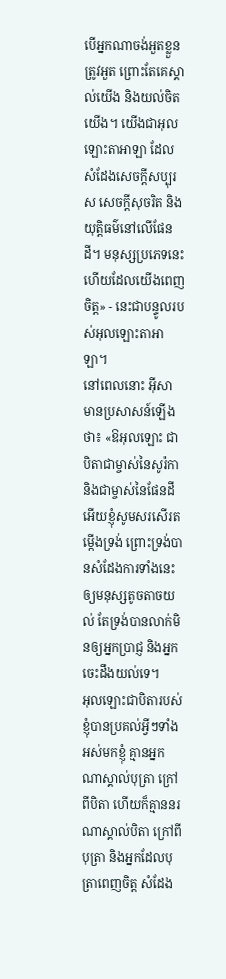បើអ្នកណាចង់អួតខ្លួន ត្រូវអួត ព្រោះតែគេស្គាល់យើង និងយល់ចិតយើង។ យើងជាអុលឡោះតាអាឡា ដែលសំដែងសេចក្ដីសប្បុរស សេចក្ដីសុចរិត និងយុត្តិធម៌នៅលើផែនដី។ មនុស្សប្រភេទនេះហើយដែលយើងពេញចិត្ត» - នេះជាបន្ទូលរបស់អុលឡោះតាអាឡា។
នៅពេលនោះ អ៊ីសាមានប្រសាសន៍ឡើងថា៖ «ឱអុលឡោះ ជាបិតាជាម្ចាស់នៃសូរ៉កា និងជាម្ចាស់នៃផែនដីអើយខ្ញុំសូមសរសើរតម្កើងទ្រង់ ព្រោះទ្រង់បានសំដែងការទាំងនេះឲ្យមនុស្សតូចតាចយល់ តែទ្រង់បានលាក់មិនឲ្យអ្នកប្រាជ្ញ និងអ្នកចេះដឹងយល់ទេ។
អុលឡោះជាបិតារបស់ខ្ញុំបានប្រគល់អ្វីៗទាំងអស់មកខ្ញុំ គ្មានអ្នកណាស្គាល់បុត្រា ក្រៅពីបិតា ហើយក៏គ្មាននរណាស្គាល់បិតា ក្រៅពីបុត្រា និងអ្នកដែលបុត្រាពេញចិត្ត សំដែង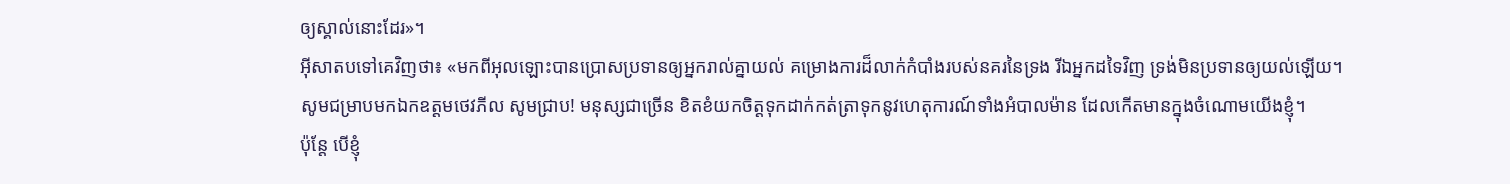ឲ្យស្គាល់នោះដែរ»។
អ៊ីសាតបទៅគេវិញថា៖ «មកពីអុលឡោះបានប្រោសប្រទានឲ្យអ្នករាល់គ្នាយល់ គម្រោងការដ៏លាក់កំបាំងរបស់នគរនៃទ្រង រីឯអ្នកដទៃវិញ ទ្រង់មិនប្រទានឲ្យយល់ឡើយ។
សូមជម្រាបមកឯកឧត្ដមថេវភីល សូមជ្រាប! មនុស្សជាច្រើន ខិតខំយកចិត្ដទុកដាក់កត់ត្រាទុកនូវហេតុការណ៍ទាំងអំបាលម៉ាន ដែលកើតមានក្នុងចំណោមយើងខ្ញុំ។
ប៉ុន្ដែ បើខ្ញុំ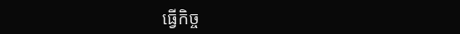ធ្វើកិច្ច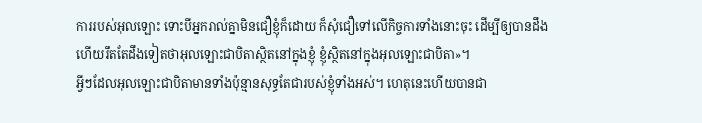ការរបស់អុលឡោះ ទោះបីអ្នករាល់គ្នាមិនជឿខ្ញុំក៏ដោយ ក៏សុំជឿទៅលើកិច្ចការទាំងនោះចុះ ដើម្បីឲ្យបានដឹង ហើយរឹតតែដឹងទៀតថាអុលឡោះជាបិតាស្ថិតនៅក្នុងខ្ញុំ ខ្ញុំស្ថិតនៅក្នុងអុលឡោះជាបិតា»។
អ្វីៗដែលអុលឡោះជាបិតាមានទាំងប៉ុន្មានសុទ្ធតែជារបស់ខ្ញុំទាំងអស់។ ហេតុនេះហើយបានជា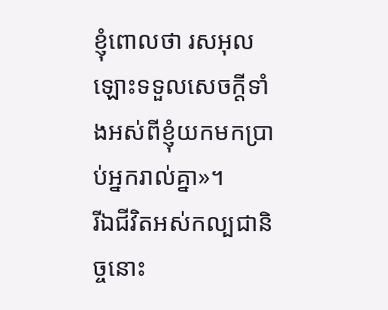ខ្ញុំពោលថា រសអុលឡោះទទួលសេចក្ដីទាំងអស់ពីខ្ញុំយកមកប្រាប់អ្នករាល់គ្នា»។
រីឯជីវិតអស់កល្បជានិច្ចនោះ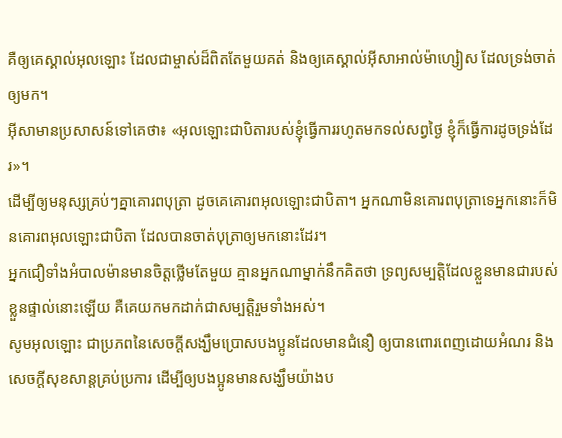គឺឲ្យគេស្គាល់អុលឡោះ ដែលជាម្ចាស់ដ៏ពិតតែមួយគត់ និងឲ្យគេស្គាល់អ៊ីសាអាល់ម៉ាហ្សៀស ដែលទ្រង់ចាត់ឲ្យមក។
អ៊ីសាមានប្រសាសន៍ទៅគេថា៖ «អុលឡោះជាបិតារបស់ខ្ញុំធ្វើការរហូតមកទល់សព្វថ្ងៃ ខ្ញុំក៏ធ្វើការដូចទ្រង់ដែរ»។
ដើម្បីឲ្យមនុស្សគ្រប់ៗគ្នាគោរពបុត្រា ដូចគេគោរពអុលឡោះជាបិតា។ អ្នកណាមិនគោរពបុត្រាទេអ្នកនោះក៏មិនគោរពអុលឡោះជាបិតា ដែលបានចាត់បុត្រាឲ្យមកនោះដែរ។
អ្នកជឿទាំងអំបាលម៉ានមានចិត្ដថ្លើមតែមួយ គ្មានអ្នកណាម្នាក់នឹកគិតថា ទ្រព្យសម្បត្តិដែលខ្លួនមានជារបស់ខ្លួនផ្ទាល់នោះឡើយ គឺគេយកមកដាក់ជាសម្បត្តិរួមទាំងអស់។
សូមអុលឡោះ ជាប្រភពនៃសេចក្ដីសង្ឃឹមប្រោសបងប្អូនដែលមានជំនឿ ឲ្យបានពោរពេញដោយអំណរ និងសេចក្ដីសុខសាន្ដគ្រប់ប្រការ ដើម្បីឲ្យបងប្អូនមានសង្ឃឹមយ៉ាងប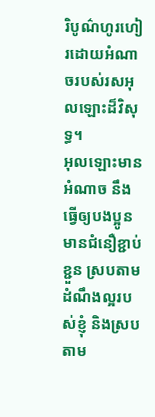រិបូណ៌ហូរហៀរដោយអំណាចរបស់រសអុលឡោះដ៏វិសុទ្ធ។
អុលឡោះមានអំណាច នឹងធ្វើឲ្យបងប្អូនមានជំនឿខ្ជាប់ខ្ជួន ស្របតាមដំណឹងល្អរបស់ខ្ញុំ និងស្របតាម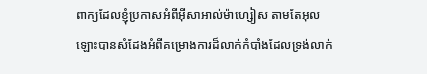ពាក្យដែលខ្ញុំប្រកាសអំពីអ៊ីសាអាល់ម៉ាហ្សៀស តាមតែអុលឡោះបានសំដែងអំពីគម្រោងការដ៏លាក់កំបាំងដែលទ្រង់លាក់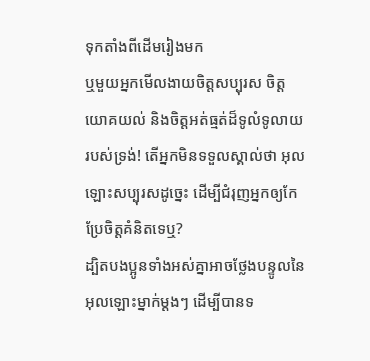ទុកតាំងពីដើមរៀងមក
ឬមួយអ្នកមើលងាយចិត្តសប្បុរស ចិត្តយោគយល់ និងចិត្តអត់ធ្មត់ដ៏ទូលំទូលាយរបស់ទ្រង់! តើអ្នកមិនទទួលស្គាល់ថា អុលឡោះសប្បុរសដូច្នេះ ដើម្បីជំរុញអ្នកឲ្យកែប្រែចិត្ដគំនិតទេឬ?
ដ្បិតបងប្អូនទាំងអស់គ្នាអាចថ្លែងបន្ទូលនៃអុលឡោះម្នាក់ម្ដងៗ ដើម្បីបានទ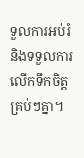ទួលការអប់រំ និងទទួលការលើកទឹកចិត្ដគ្រប់ៗគ្នា។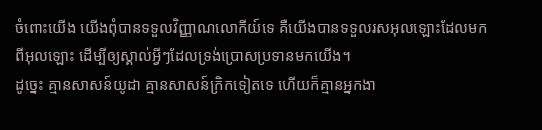ចំពោះយើង យើងពុំបានទទួលវិញ្ញាណលោកីយ៍ទេ គឺយើងបានទទួលរសអុលឡោះដែលមកពីអុលឡោះ ដើម្បីឲ្យស្គាល់អ្វីៗដែលទ្រង់ប្រោសប្រទានមកយើង។
ដូច្នេះ គ្មានសាសន៍យូដា គ្មានសាសន៍ក្រិកទៀតទេ ហើយក៏គ្មានអ្នកងា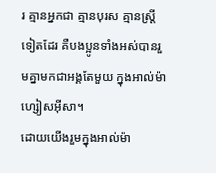រ គ្មានអ្នកជា គ្មានបុរស គ្មានស្ដ្រីទៀតដែរ គឺបងប្អូនទាំងអស់បានរួមគ្នាមកជាអង្គតែមួយ ក្នុងអាល់ម៉ាហ្សៀសអ៊ីសា។
ដោយយើងរួមក្នុងអាល់ម៉ា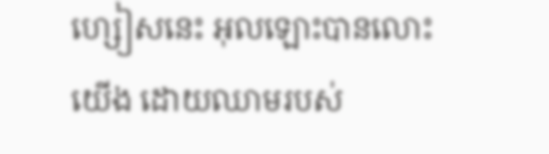ហ្សៀសនេះ អុលឡោះបានលោះយើង ដោយឈាមរបស់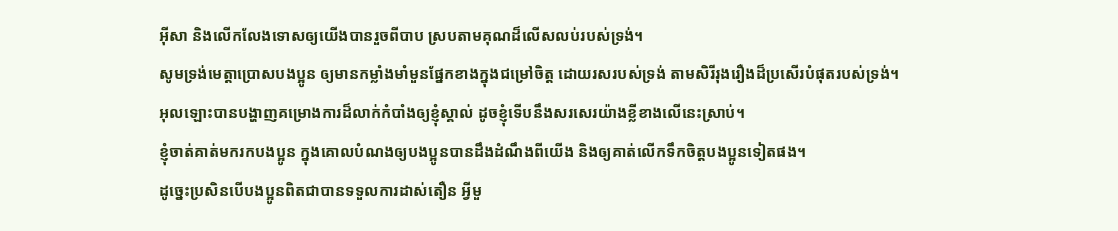អ៊ីសា និងលើកលែងទោសឲ្យយើងបានរួចពីបាប ស្របតាមគុណដ៏លើសលប់របស់ទ្រង់។
សូមទ្រង់មេត្ដាប្រោសបងប្អូន ឲ្យមានកម្លាំងមាំមួនផ្នែកខាងក្នុងជម្រៅចិត្ដ ដោយរសរបស់ទ្រង់ តាមសិរីរុងរឿងដ៏ប្រសើរបំផុតរបស់ទ្រង់។
អុលឡោះបានបង្ហាញគម្រោងការដ៏លាក់កំបាំងឲ្យខ្ញុំស្គាល់ ដូចខ្ញុំទើបនឹងសរសេរយ៉ាងខ្លីខាងលើនេះស្រាប់។
ខ្ញុំចាត់គាត់មករកបងប្អូន ក្នុងគោលបំណងឲ្យបងប្អូនបានដឹងដំណឹងពីយើង និងឲ្យគាត់លើកទឹកចិត្ដបងប្អូនទៀតផង។
ដូច្នេះប្រសិនបើបងប្អូនពិតជាបានទទួលការដាស់តឿន អ្វីមួ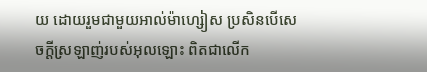យ ដោយរួមជាមួយអាល់ម៉ាហ្សៀស ប្រសិនបើសេចក្ដីស្រឡាញ់របស់អុលឡោះ ពិតជាលើក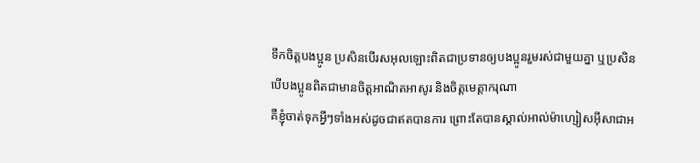ទឹកចិត្ដបងប្អូន ប្រសិនបើរសអុលឡោះពិតជាប្រទានឲ្យបងប្អូនរួមរស់ជាមួយគ្នា ឬប្រសិនបើបងប្អូនពិតជាមានចិត្ដអាណិតអាសូរ និងចិត្ដមេត្ដាករុណា
គឺខ្ញុំចាត់ទុកអ្វីៗទាំងអស់ដូចជាឥតបានការ ព្រោះតែបានស្គាល់អាល់ម៉ាហ្សៀសអ៊ីសាជាអ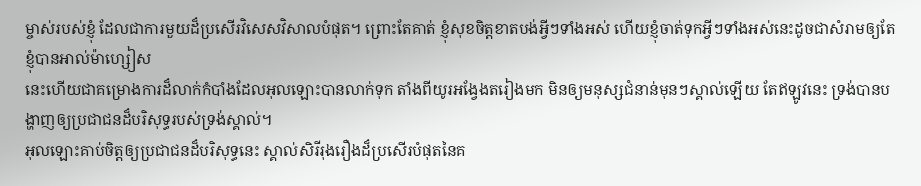ម្ចាស់របស់ខ្ញុំ ដែលជាការមួយដ៏ប្រសើរវិសេសវិសាលបំផុត។ ព្រោះតែគាត់ ខ្ញុំសុខចិត្ដខាតបង់អ្វីៗទាំងអស់ ហើយខ្ញុំចាត់ទុកអ្វីៗទាំងអស់នេះដូចជាសំរាមឲ្យតែខ្ញុំបានអាល់ម៉ាហ្សៀស
នេះហើយជាគម្រោងការដ៏លាក់កំបាំងដែលអុលឡោះបានលាក់ទុក តាំងពីយូរអង្វែងតរៀងមក មិនឲ្យមនុស្សជំនាន់មុនៗស្គាល់ឡើយ តែឥឡូវនេះ ទ្រង់បានបង្ហាញឲ្យប្រជាជនដ៏បរិសុទ្ធរបស់ទ្រង់ស្គាល់។
អុលឡោះគាប់ចិត្តឲ្យប្រជាជនដ៏បរិសុទ្ធនេះ ស្គាល់សិរីរុងរឿងដ៏ប្រសើរបំផុតនៃគ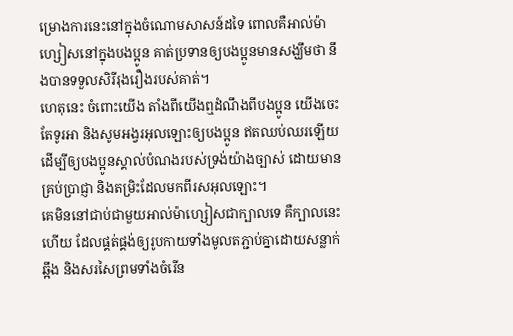ម្រោងការនេះនៅក្នុងចំណោមសាសន៍ដទៃ ពោលគឺអាល់ម៉ាហ្សៀសនៅក្នុងបងប្អូន គាត់ប្រទានឲ្យបងប្អូនមានសង្ឃឹមថា នឹងបានទទួលសិរីរុងរឿងរបស់គាត់។
ហេតុនេះ ចំពោះយើង តាំងពីយើងឮដំណឹងពីបងប្អូន យើងចេះតែទូរអា និងសូមអង្វរអុលឡោះឲ្យបងប្អូន ឥតឈប់ឈរឡើយ ដើម្បីឲ្យបងប្អូនស្គាល់បំណងរបស់ទ្រង់យ៉ាងច្បាស់ ដោយមានគ្រប់ប្រាជ្ញា និងតម្រិះដែលមកពីរសអុលឡោះ។
គេមិននៅជាប់ជាមួយអាល់ម៉ាហ្សៀសជាក្បាលទេ គឺក្បាលនេះហើយ ដែលផ្គត់ផ្គង់ឲ្យរូបកាយទាំងមូលតភ្ជាប់គ្នាដោយសន្លាក់ឆ្អឹង និងសរសៃព្រមទាំងចំរើន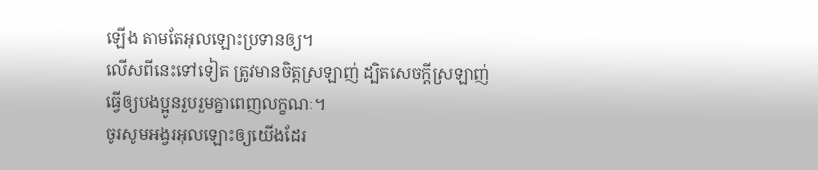ឡើង តាមតែអុលឡោះប្រទានឲ្យ។
លើសពីនេះទៅទៀត ត្រូវមានចិត្ដស្រឡាញ់ ដ្បិតសេចក្ដីស្រឡាញ់ធ្វើឲ្យបងប្អូនរួបរួមគ្នាពេញលក្ខណៈ។
ចូរសូមអង្វរអុលឡោះឲ្យយើងដែរ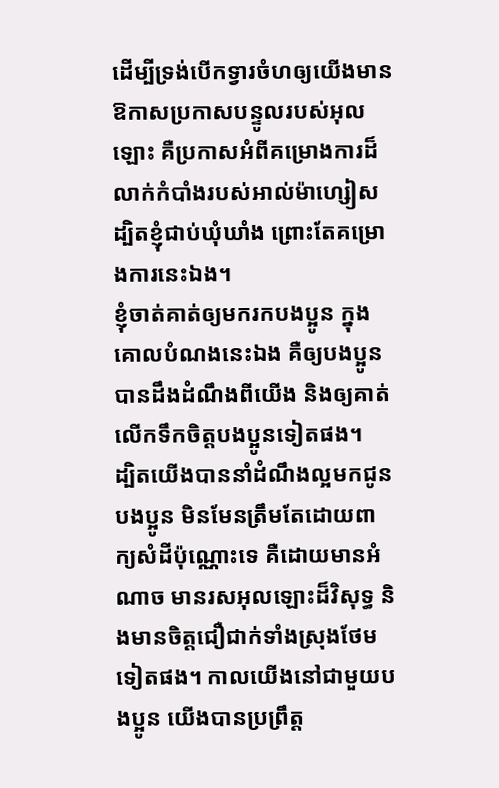ដើម្បីទ្រង់បើកទ្វារចំហឲ្យយើងមានឱកាសប្រកាសបន្ទូលរបស់អុលឡោះ គឺប្រកាសអំពីគម្រោងការដ៏លាក់កំបាំងរបស់អាល់ម៉ាហ្សៀស ដ្បិតខ្ញុំជាប់ឃុំឃាំង ព្រោះតែគម្រោងការនេះឯង។
ខ្ញុំចាត់គាត់ឲ្យមករកបងប្អូន ក្នុងគោលបំណងនេះឯង គឺឲ្យបងប្អូនបានដឹងដំណឹងពីយើង និងឲ្យគាត់លើកទឹកចិត្ដបងប្អូនទៀតផង។
ដ្បិតយើងបាននាំដំណឹងល្អមកជូនបងប្អូន មិនមែនត្រឹមតែដោយពាក្យសំដីប៉ុណ្ណោះទេ គឺដោយមានអំណាច មានរសអុលឡោះដ៏វិសុទ្ធ និងមានចិត្ដជឿជាក់ទាំងស្រុងថែមទៀតផង។ កាលយើងនៅជាមួយបងប្អូន យើងបានប្រព្រឹត្ដ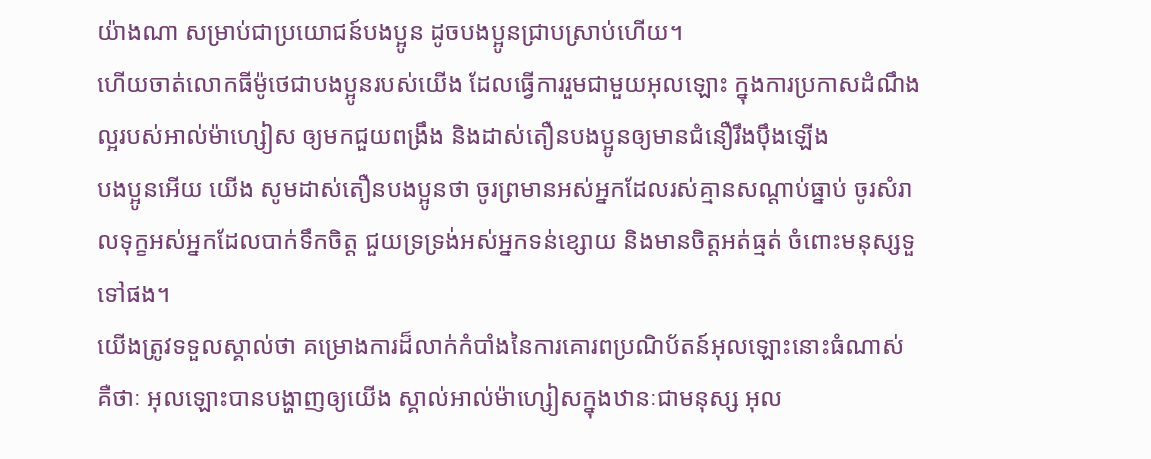យ៉ាងណា សម្រាប់ជាប្រយោជន៍បងប្អូន ដូចបងប្អូនជ្រាបស្រាប់ហើយ។
ហើយចាត់លោកធីម៉ូថេជាបងប្អូនរបស់យើង ដែលធ្វើការរួមជាមួយអុលឡោះ ក្នុងការប្រកាសដំណឹងល្អរបស់អាល់ម៉ាហ្សៀស ឲ្យមកជួយពង្រឹង និងដាស់តឿនបងប្អូនឲ្យមានជំនឿរឹងប៉ឹងឡើង
បងប្អូនអើយ យើង សូមដាស់តឿនបងប្អូនថា ចូរព្រមានអស់អ្នកដែលរស់គ្មានសណ្ដាប់ធ្នាប់ ចូរសំរាលទុក្ខអស់អ្នកដែលបាក់ទឹកចិត្ដ ជួយទ្រទ្រង់អស់អ្នកទន់ខ្សោយ និងមានចិត្ដអត់ធ្មត់ ចំពោះមនុស្សទួទៅផង។
យើងត្រូវទទួលស្គាល់ថា គម្រោងការដ៏លាក់កំបាំងនៃការគោរពប្រណិប័តន៍អុលឡោះនោះធំណាស់ គឺថាៈ អុលឡោះបានបង្ហាញឲ្យយើង ស្គាល់អាល់ម៉ាហ្សៀសក្នុងឋានៈជាមនុស្ស អុល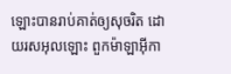ឡោះបានរាប់គាត់ឲ្យសុចរិត ដោយរសអុលឡោះ ពួកម៉ាឡាអ៊ីកា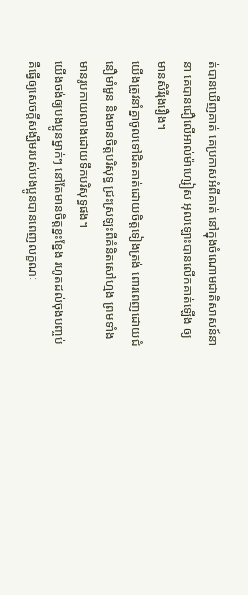ត់បានឃើញគាត់ គេប្រកាសអំពីគាត់ នៅក្នុងចំណោមជាតិសាសន៍នានា គេបានជឿលើអាល់ម៉ាហ្សៀស អុលឡោះបានលើកគាត់ឡើង ឲ្យមានសិរីរុងរឿង។
យើងត្រូវនាំគ្នាចូលទៅជិតគាត់ដោយចិត្ដទៀងត្រង់ ពោរពេញដោយជំនឿមាំមួន និងមានចិត្ដបរិសុទ្ធ ជ្រះស្រឡះពីគំនិតសៅហ្មង ព្រមទាំងមានរូបកាយលាងដោយទឹកបរិសុទ្ធផង។
យើងចង់ឲ្យបងប្អូនម្នាក់ៗ នៅតែមានចិត្ដខ្នះខ្នែង រហូតដល់ចុងបញ្ចប់ គឺធ្វើឲ្យសេចក្ដីសង្ឃឹមរបស់បងប្អូនបានពេញលក្ខណៈ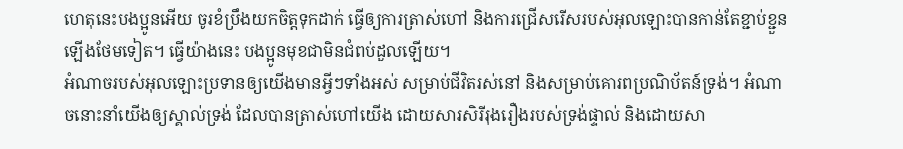ហេតុនេះបងប្អូនអើយ ចូរខំប្រឹងយកចិត្ដទុកដាក់ ធ្វើឲ្យការត្រាស់ហៅ និងការជ្រើសរើសរបស់អុលឡោះបានកាន់តែខ្ជាប់ខ្ជួនឡើងថែមទៀត។ ធ្វើយ៉ាងនេះ បងប្អូនមុខជាមិនជំពប់ដួលឡើយ។
អំណាចរបស់អុលឡោះប្រទានឲ្យយើងមានអ្វីៗទាំងអស់ សម្រាប់ជីវិតរស់នៅ និងសម្រាប់គោរពប្រណិប័តន៍ទ្រង់។ អំណាចនោះនាំយើងឲ្យស្គាល់ទ្រង់ ដែលបានត្រាស់ហៅយើង ដោយសារសិរីរុងរឿងរបស់ទ្រង់ផ្ទាល់ និងដោយសា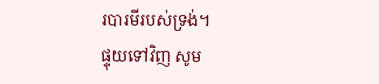របារមីរបស់ទ្រង់។
ផ្ទុយទៅវិញ សូម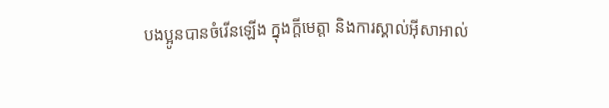បងប្អូនបានចំរើនឡើង ក្នុងក្តីមេត្តា និងការស្គាល់អ៊ីសាអាល់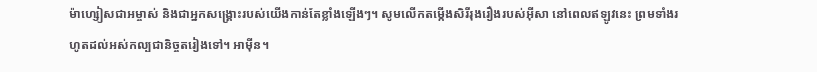ម៉ាហ្សៀសជាអម្ចាស់ និងជាអ្នកសង្គ្រោះរបស់យើងកាន់តែខ្លាំងឡើងៗ។ សូមលើកតម្កើងសិរីរុងរឿងរបស់អ៊ីសា នៅពេលឥឡូវនេះ ព្រមទាំងរហូតដល់អស់កល្បជានិច្ចតរៀងទៅ។ អាម៉ីន។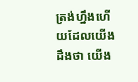ត្រង់ហ្នឹងហើយដែលយើងដឹងថា យើង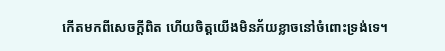កើតមកពីសេចក្ដីពិត ហើយចិត្ដយើងមិនភ័យខ្លាចនៅចំពោះទ្រង់ទេ។